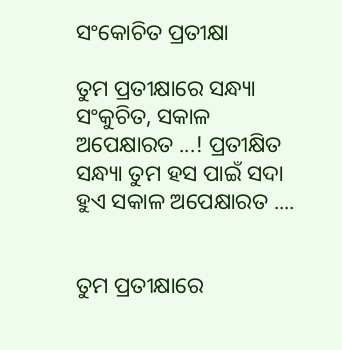ସଂକୋଚିତ ପ୍ରତୀକ୍ଷା

ତୁମ ପ୍ରତୀକ୍ଷାରେ ସନ୍ଧ୍ୟା ସଂକୁଚିତ, ସକାଳ ଅପେକ୍ଷାରତ ...! ପ୍ରତୀକ୍ଷିତ ସନ୍ଧ୍ୟା ତୁମ ହସ ପାଇଁ ସଦା ହୁଏ ସକାଳ ଅପେକ୍ଷାରତ ....


ତୁମ ପ୍ରତୀକ୍ଷାରେ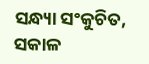ସନ୍ଧ୍ୟା ସଂକୁଚିତ, ସକାଳ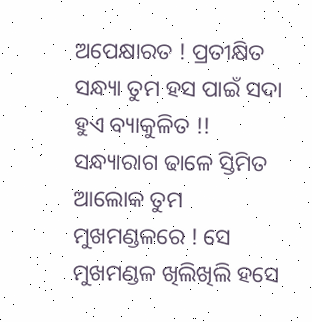ଅପେକ୍ଷାରତ ! ପ୍ରତୀକ୍ଷିତ ସନ୍ଧ୍ୟା ତୁମ ହସ ପାଇଁ ସଦା ହୁଏ ବ୍ୟାକୁଳିତ !! ସନ୍ଧ୍ୟାରାଗ ଢାଳେ ସ୍ତିମିତ ଆଲୋକ ତୁମ ମୁଖମଣ୍ଡଳରେ ! ସେ ମୁଖମଣ୍ଡଳ ଖିଲିଖିଲି ହସେ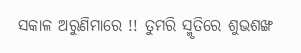ସକାଳ ଅରୁଣିମାରେ !! ତୁମରି ସ୍ମୃତିରେ ଶୁଭଶଙ୍ଖ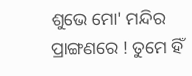ଶୁଭେ ମୋ' ମନ୍ଦିର ପ୍ରାଙ୍ଗଣରେ ! ତୁମେ ହିଁ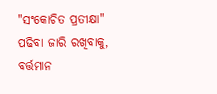"ସଂକୋଚିତ ପ୍ରତୀକ୍ଷା" ପଢିବା ଜାରି ରଖିବାକୁ, ବର୍ତ୍ତମାନ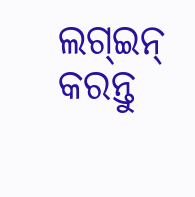ଲଗ୍ଇନ୍ କରନ୍ତୁ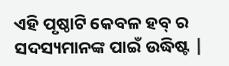ଏହି ପୃଷ୍ଠାଟି କେବଳ ହବ୍ ର ସଦସ୍ୟମାନଙ୍କ ପାଇଁ ଉଦ୍ଧିଷ୍ଟ |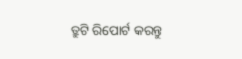ତ୍ରୁଟି ରିପୋର୍ଟ କରନ୍ତୁ